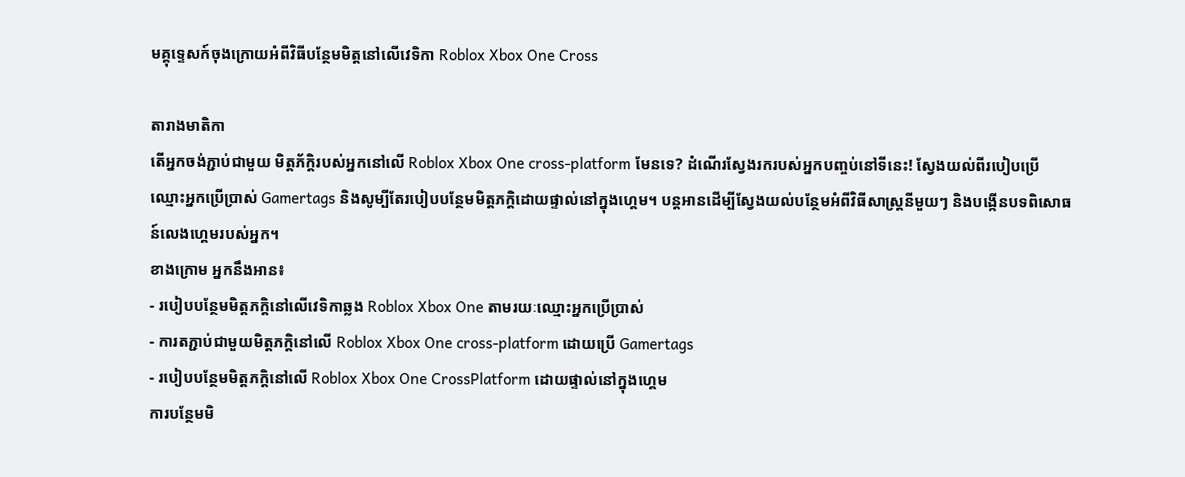មគ្គុទ្ទេសក៍ចុងក្រោយអំពីវិធីបន្ថែមមិត្តនៅលើវេទិកា Roblox Xbox One Cross

តារាងមាតិកា
តើអ្នកចង់ភ្ជាប់ជាមួយ មិត្តភ័ក្តិរបស់អ្នកនៅលើ Roblox Xbox One cross-platform មែនទេ? ដំណើរស្វែងរករបស់អ្នកបញ្ចប់នៅទីនេះ! ស្វែងយល់ពីរបៀបប្រើឈ្មោះអ្នកប្រើប្រាស់ Gamertags និងសូម្បីតែរបៀបបន្ថែមមិត្តភក្តិដោយផ្ទាល់នៅក្នុងហ្គេម។ បន្តអានដើម្បីស្វែងយល់បន្ថែមអំពីវិធីសាស្រ្តនីមួយៗ និងបង្កើនបទពិសោធន៍លេងហ្គេមរបស់អ្នក។
ខាងក្រោម អ្នកនឹងអាន៖
- របៀបបន្ថែមមិត្តភក្តិនៅលើវេទិកាឆ្លង Roblox Xbox One តាមរយៈឈ្មោះអ្នកប្រើប្រាស់
- ការតភ្ជាប់ជាមួយមិត្តភក្តិនៅលើ Roblox Xbox One cross-platform ដោយប្រើ Gamertags
- របៀបបន្ថែមមិត្តភក្តិនៅលើ Roblox Xbox One CrossPlatform ដោយផ្ទាល់នៅក្នុងហ្គេម
ការបន្ថែមមិ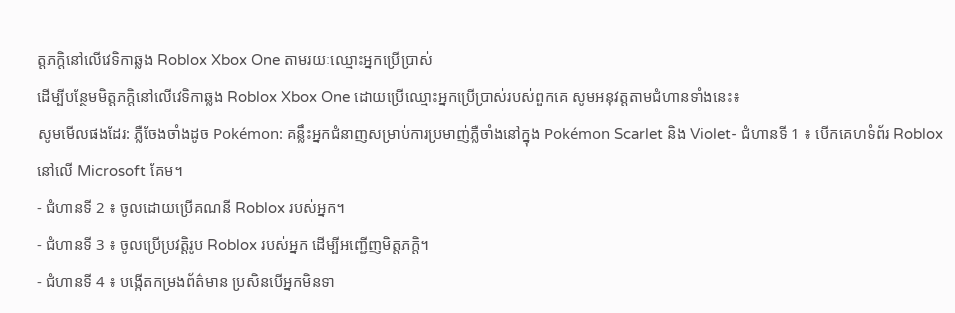ត្តភក្តិនៅលើវេទិកាឆ្លង Roblox Xbox One តាមរយៈឈ្មោះអ្នកប្រើប្រាស់
ដើម្បីបន្ថែមមិត្តភក្តិនៅលើវេទិកាឆ្លង Roblox Xbox One ដោយប្រើឈ្មោះអ្នកប្រើប្រាស់របស់ពួកគេ សូមអនុវត្តតាមជំហានទាំងនេះ៖
សូមមើលផងដែរ: ភ្លឺចែងចាំងដូច Pokémon: គន្លឹះអ្នកជំនាញសម្រាប់ការប្រមាញ់ភ្លឺចាំងនៅក្នុង Pokémon Scarlet និង Violet- ជំហានទី 1 ៖ បើកគេហទំព័រ Roblox នៅលើ Microsoft គែម។
- ជំហានទី 2 ៖ ចូលដោយប្រើគណនី Roblox របស់អ្នក។
- ជំហានទី 3 ៖ ចូលប្រើប្រវត្តិរូប Roblox របស់អ្នក ដើម្បីអញ្ជើញមិត្តភក្តិ។
- ជំហានទី 4 ៖ បង្កើតកម្រងព័ត៌មាន ប្រសិនបើអ្នកមិនទា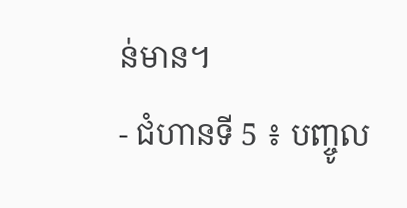ន់មាន។
- ជំហានទី 5 ៖ បញ្ចូល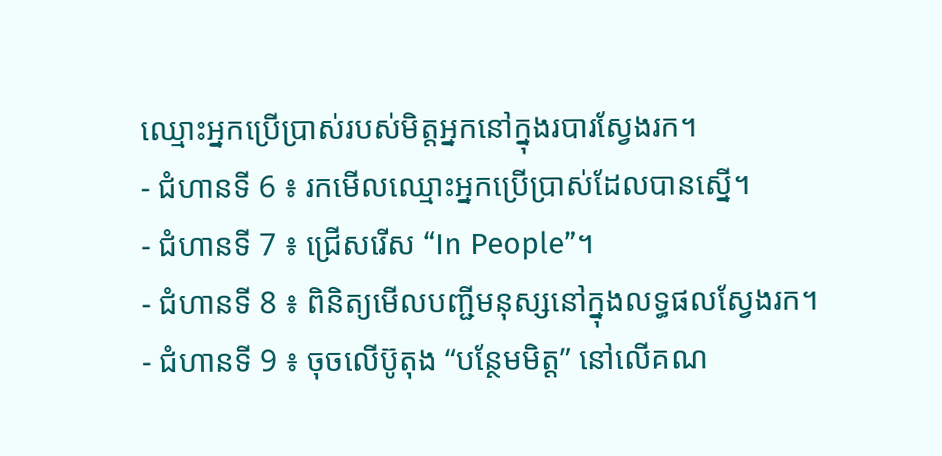ឈ្មោះអ្នកប្រើប្រាស់របស់មិត្តអ្នកនៅក្នុងរបារស្វែងរក។
- ជំហានទី 6 ៖ រកមើលឈ្មោះអ្នកប្រើប្រាស់ដែលបានស្នើ។
- ជំហានទី 7 ៖ ជ្រើសរើស “In People”។
- ជំហានទី 8 ៖ ពិនិត្យមើលបញ្ជីមនុស្សនៅក្នុងលទ្ធផលស្វែងរក។
- ជំហានទី 9 ៖ ចុចលើប៊ូតុង “បន្ថែមមិត្ត” នៅលើគណ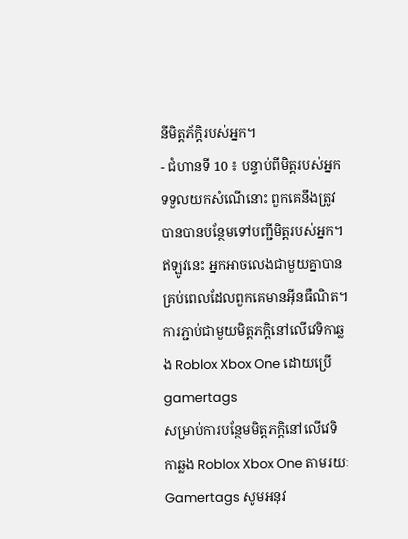នីមិត្តភ័ក្តិរបស់អ្នក។
- ជំហានទី 10 ៖ បន្ទាប់ពីមិត្តរបស់អ្នកទទួលយកសំណើនោះ ពួកគេនឹងត្រូវបានបានបន្ថែមទៅបញ្ជីមិត្តរបស់អ្នក។ ឥឡូវនេះ អ្នកអាចលេងជាមួយគ្នាបានគ្រប់ពេលដែលពួកគេមានអ៊ីនធឺណិត។
ការភ្ជាប់ជាមួយមិត្តភក្តិនៅលើវេទិកាឆ្លង Roblox Xbox One ដោយប្រើ gamertags
សម្រាប់ការបន្ថែមមិត្តភក្តិនៅលើវេទិកាឆ្លង Roblox Xbox One តាមរយៈ Gamertags សូមអនុវ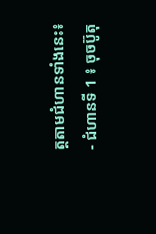ត្តតាមជំហានទាំងនេះ៖
- ជំហានទី 1 ៖ ចុចប៊ូតុ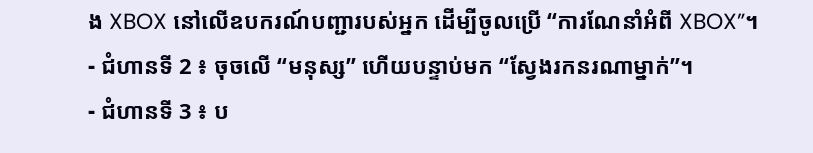ង XBOX នៅលើឧបករណ៍បញ្ជារបស់អ្នក ដើម្បីចូលប្រើ “ការណែនាំអំពី XBOX”។
- ជំហានទី 2 ៖ ចុចលើ “មនុស្ស” ហើយបន្ទាប់មក “ស្វែងរកនរណាម្នាក់”។
- ជំហានទី 3 ៖ ប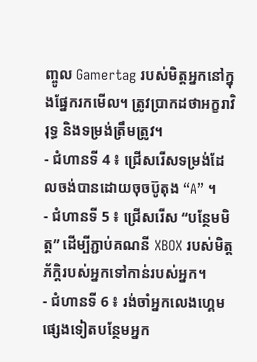ញ្ចូល Gamertag របស់មិត្តអ្នកនៅក្នុងផ្នែករកមើល។ ត្រូវប្រាកដថាអក្ខរាវិរុទ្ធ និងទម្រង់ត្រឹមត្រូវ។
- ជំហានទី 4 ៖ ជ្រើសរើសទម្រង់ដែលចង់បានដោយចុចប៊ូតុង “A” ។
- ជំហានទី 5 ៖ ជ្រើសរើស “បន្ថែមមិត្ត” ដើម្បីភ្ជាប់គណនី XBOX របស់មិត្តភ័ក្តិរបស់អ្នកទៅកាន់របស់អ្នក។
- ជំហានទី 6 ៖ រង់ចាំអ្នកលេងហ្គេមផ្សេងទៀតបន្ថែមអ្នក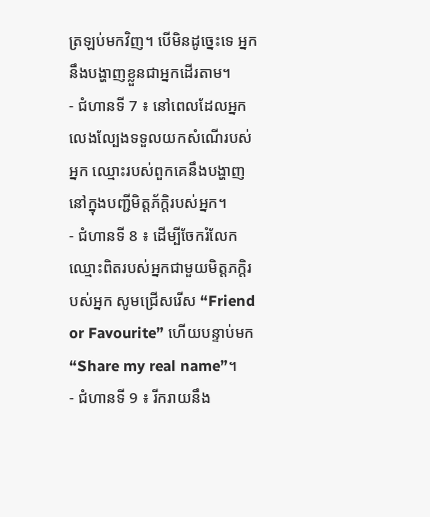ត្រឡប់មកវិញ។ បើមិនដូច្នេះទេ អ្នកនឹងបង្ហាញខ្លួនជាអ្នកដើរតាម។
- ជំហានទី 7 ៖ នៅពេលដែលអ្នកលេងល្បែងទទួលយកសំណើរបស់អ្នក ឈ្មោះរបស់ពួកគេនឹងបង្ហាញនៅក្នុងបញ្ជីមិត្តភ័ក្តិរបស់អ្នក។
- ជំហានទី 8 ៖ ដើម្បីចែករំលែកឈ្មោះពិតរបស់អ្នកជាមួយមិត្តភក្តិរបស់អ្នក សូមជ្រើសរើស “Friend or Favourite” ហើយបន្ទាប់មក “Share my real name”។
- ជំហានទី 9 ៖ រីករាយនឹង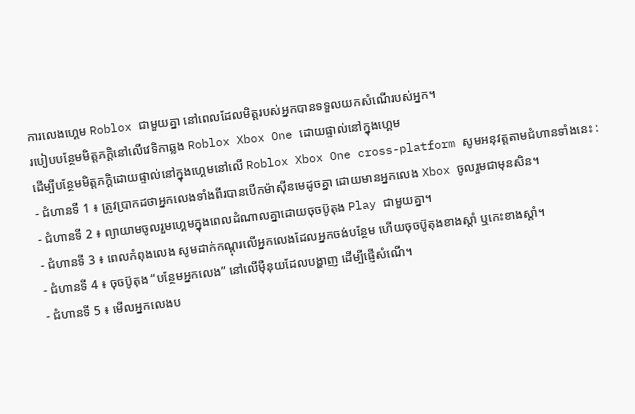ការលេងហ្គេម Roblox ជាមួយគ្នា នៅពេលដែលមិត្តរបស់អ្នកបានទទួលយកសំណើរបស់អ្នក។
របៀបបន្ថែមមិត្តភក្តិនៅលើវេទិកាឆ្លង Roblox Xbox One ដោយផ្ទាល់នៅក្នុងហ្គេម
ដើម្បីបន្ថែមមិត្តភក្តិដោយផ្ទាល់នៅក្នុងហ្គេមនៅលើ Roblox Xbox One cross-platform សូមអនុវត្តតាមជំហានទាំងនេះ :
- ជំហានទី 1 ៖ ត្រូវប្រាកដថាអ្នកលេងទាំងពីរបានបើកម៉ាស៊ីនមេដូចគ្នា ដោយមានអ្នកលេង Xbox ចូលរួមជាមុនសិន។
- ជំហានទី 2 ៖ ព្យាយាមចូលរួមហ្គេមក្នុងពេលដំណាលគ្នាដោយចុចប៊ូតុង Play ជាមួយគ្នា។
- ជំហានទី 3 ៖ ពេលកំពុងលេង សូមដាក់កណ្ដុរលើអ្នកលេងដែលអ្នកចង់បន្ថែម ហើយចុចប៊ូតុងខាងស្តាំ ឬកេះខាងស្តាំ។
- ជំហានទី 4 ៖ ចុចប៊ូតុង “បន្ថែមអ្នកលេង” នៅលើម៉ឺនុយដែលបង្ហាញ ដើម្បីផ្ញើសំណើ។
- ជំហានទី 5 ៖ មើលអ្នកលេងប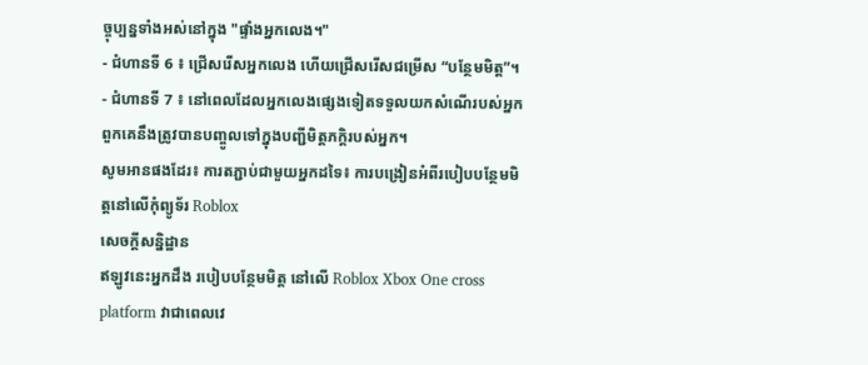ច្ចុប្បន្នទាំងអស់នៅក្នុង "ផ្ទាំងអ្នកលេង។"
- ជំហានទី 6 ៖ ជ្រើសរើសអ្នកលេង ហើយជ្រើសរើសជម្រើស “បន្ថែមមិត្ត”។
- ជំហានទី 7 ៖ នៅពេលដែលអ្នកលេងផ្សេងទៀតទទួលយកសំណើរបស់អ្នក ពួកគេនឹងត្រូវបានបញ្ចូលទៅក្នុងបញ្ជីមិត្តភក្តិរបស់អ្នក។
សូមអានផងដែរ៖ ការតភ្ជាប់ជាមួយអ្នកដទៃ៖ ការបង្រៀនអំពីរបៀបបន្ថែមមិត្តនៅលើកុំព្យូទ័រ Roblox
សេចក្តីសន្និដ្ឋាន
ឥឡូវនេះអ្នកដឹង របៀបបន្ថែមមិត្ត នៅលើ Roblox Xbox One cross platform វាជាពេលវេ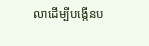លាដើម្បីបង្កើនប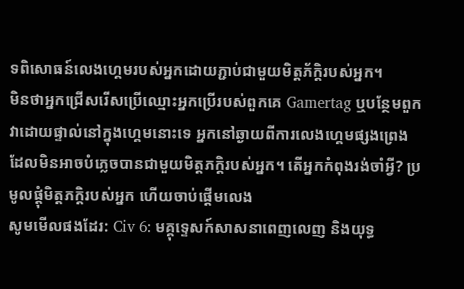ទពិសោធន៍លេងហ្គេមរបស់អ្នកដោយភ្ជាប់ជាមួយមិត្តភ័ក្តិរបស់អ្នក។
មិនថាអ្នកជ្រើសរើសប្រើឈ្មោះអ្នកប្រើរបស់ពួកគេ Gamertag ឬបន្ថែមពួកវាដោយផ្ទាល់នៅក្នុងហ្គេមនោះទេ អ្នកនៅឆ្ងាយពីការលេងហ្គេមផ្សងព្រេងដែលមិនអាចបំភ្លេចបានជាមួយមិត្តភក្តិរបស់អ្នក។ តើអ្នកកំពុងរង់ចាំអ្វី? ប្រមូលផ្តុំមិត្តភក្តិរបស់អ្នក ហើយចាប់ផ្តើមលេង
សូមមើលផងដែរ: Civ 6: មគ្គុទ្ទេសក៍សាសនាពេញលេញ និងយុទ្ធ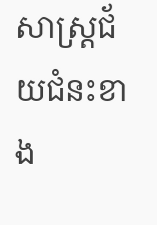សាស្ត្រជ័យជំនះខាង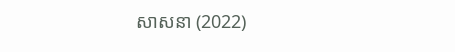សាសនា (2022)